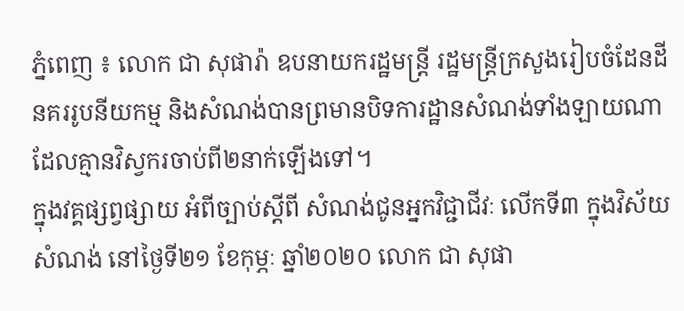ភ្នំពេញ ៖ លោក ជា សុផារ៉ា ឧបនាយករដ្ឋមន្រ្តី រដ្ឋមន្រ្តីក្រសួងរៀបចំដែនដី នគររូបនីយកម្ម និងសំណង់បានព្រមានបិទការដ្ឋានសំណង់ទាំងឡាយណាដែលគ្មានវិស្វករចាប់ពី២នាក់ឡើងទៅ។
ក្នុងវគ្គផ្សព្វផ្សាយ អំពីច្បាប់ស្ដីពី សំណង់ជូនអ្នកវិជ្ជាជីវៈ លើកទី៣ ក្នុងវិស័យសំណង់ នៅថ្ងៃទី២១ ខែកុម្ភៈ ឆ្នាំ២០២០ លោក ជា សុផា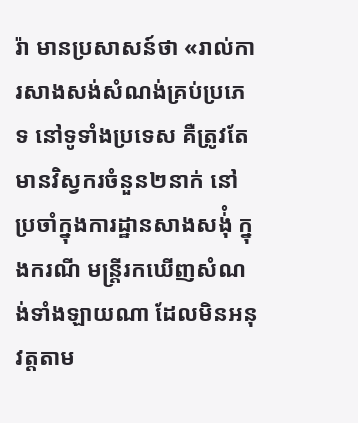រ៉ា មានប្រសាសន៍ថា «រាល់ការសាងសង់សំណង់គ្រប់ប្រភេទ នៅទូទាំងប្រទេស គឺត្រូវតែមានវិស្វករចំនួន២នាក់ នៅប្រចាំក្នុងការដ្ឋានសាងសង់ុំ ក្នុងករណី មន្រ្តីរកឃើញសំណង់ទាំងឡាយណា ដែលមិនអនុវត្តតាម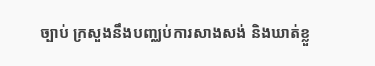ច្បាប់ ក្រសួងនឹងបញ្ឈប់ការសាងសង់ និងឃាត់ខ្លួ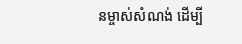នម្ចាស់សំណង់ ដើម្បី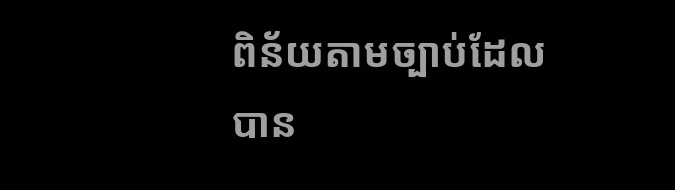ពិន័យតាមច្បាប់ដែលបាន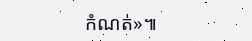កំណត់»៕